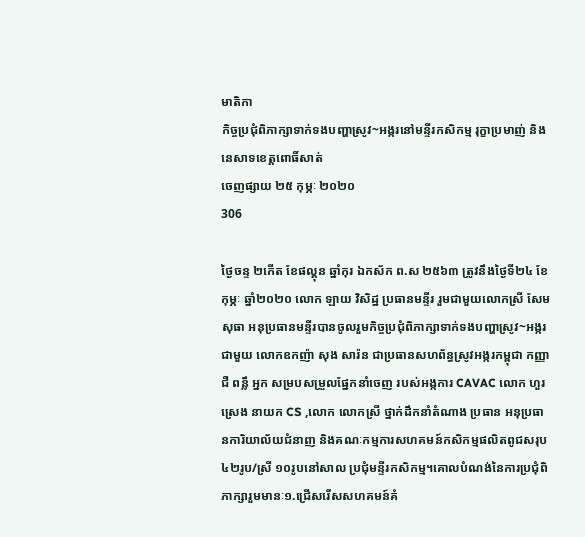មាតិកា
កិច្ចប្រជុំពិភាក្សាទាក់ទងបញ្ហាស្រូវ~អង្ករនៅមន្ទីរកសិកម្ម រុក្ខាប្រមាញ់ និងនេសាទខេត្តពោធិ៍សាត់
ចេញផ្សាយ ២៥ កុម្ភៈ ២០២០
306

ថ្ងៃចន្ទ ២កើត ខែផល្គុន ឆ្នាំកុរ ឯកស័ក ព.ស ២៥៦៣ ត្រូវនឹងថ្ងៃទី២៤ ខែកុម្ភៈ ឆ្នាំ២០២០ លោក ឡាយ វិសិដ្ឋ ប្រធានមន្ទីរ រួមជាមួយលោកស្រី សែម សុធា អនុប្រធានមន្ទីរបានចូលរួមកិច្ចប្រជុំពិភាក្សាទាក់ទងបញ្ហាស្រូវ~អង្ករ ជាមួយ លោកឧកញ៉ា សុង សារ៉ន ជាប្រធានសហព័ន្ធស្រូវអង្ករកម្ពុជា កញ្ញា ជឺ ពន្លឹ អ្នក សម្របសម្រួលផ្នែកនាំចេញ របស់អង្កការ CAVAC លោក ហួរ ស្រេង នាយក CS ,លោក លោកស្រី ថ្នាក់ដឹកនាំតំណាង ប្រធាន អនុប្រធានការិយាល័យជំនាញ និងគណៈកម្មការសហគមន៍កសិកម្មផលិតពូជសរុប៤២រូប/ស្រី ១០រូបនៅសាល ប្រជុំមន្ទីរកសិកម្ម។គោលបំណង់នៃការប្រជុំពិភាក្សារួមមានៈ១.ជ្រើសរើសសហគមន៍គំ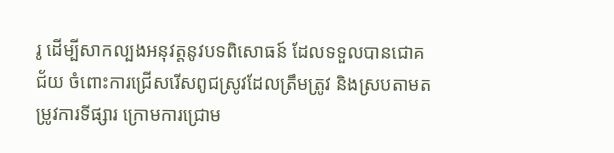រូ ដើម្បីសាកល្បងអនុវត្តនូវបទពិសោធន៍ ដែលទទួលបានជោគជ័យ ចំពោះការជ្រើសរើសពូជស្រូវដែលត្រឹមត្រូវ និងស្របតាមតម្រូវការទីផ្សារ ក្រោមការជ្រោម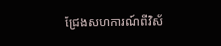ជ្រែងសហការណ៍ពីវិស័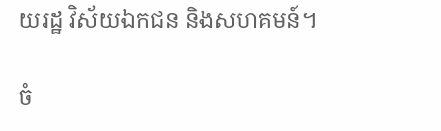យរដ្ឋ វិស័យឯកជន និងសហគមន៍។

ចំ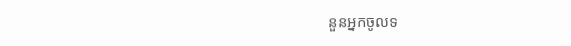នួនអ្នកចូលទ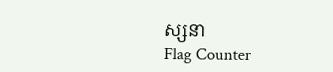ស្សនា
Flag Counter